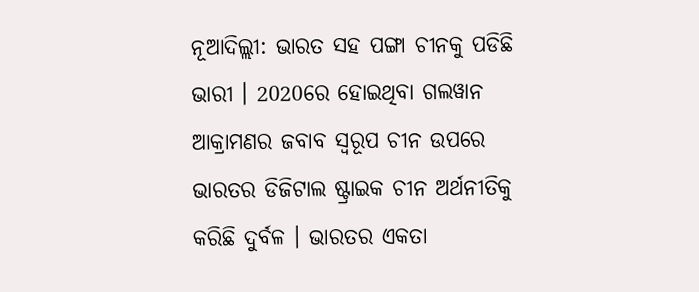ନୂଆଦିଲ୍ଲୀ: ଭାରତ ସହ ପଙ୍ଗା ଚୀନକୁ ପଡିଛି ଭାରୀ । 2020ରେ ହୋଇଥିବା ଗଲୱାନ ଆକ୍ରାମଣର ଜବାବ ସ୍ବରୂପ ଚୀନ ଉପରେ ଭାରତର ଡିଜିଟାଲ ଷ୍ଟ୍ରାଇକ ଚୀନ ଅର୍ଥନୀତିକୁ କରିଛି ଦୁର୍ବଳ । ଭାରତର ଏକତା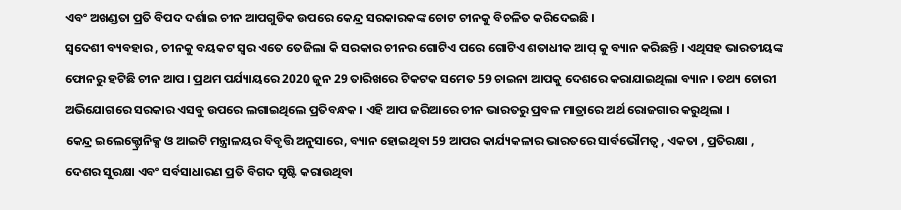ଏବଂ ଅଖଣ୍ଡତା ପ୍ରତି ବିପଦ ଦର୍ଶାଇ ଚୀନ ଆପଗୁଡିକ ଉପରେ କେନ୍ଦ୍ର ସରକାରକଙ୍କ ଚୋଟ ଚୀନକୁ ବିଚଳିତ କରିଦେଇଛି ।
ସ୍ବଦେଶୀ ବ୍ୟବହାର , ଚୀନକୁ ବୟକଟ ସ୍ବର ଏତେ ତେଜିଲା କି ସରକାର ଚୀନର ଗୋଟିଏ ପରେ ଗୋଟିଏ ଶତାଧୀକ ଆପ୍ କୁ ବ୍ୟାନ କରିଛନ୍ତି । ଏଥିସହ ଭାରତୀୟଙ୍କ ଫୋନରୁ ହଟିଛି ଚୀନ ଆପ । ପ୍ରଥମ ପର୍ଯ୍ୟାୟରେ 2020 ଜୁନ 29 ତାରିଖରେ ଟିକଟକ ସମେତ 59 ଚାଇନା ଆପକୁ ଦେଶରେ କରାଯାଇଥିଲା ବ୍ୟାନ । ତଥ୍ୟ ଚୋରୀ ଅଭିଯୋଗରେ ସରକାର ଏସବୁ ଉପରେ ଲଗାଇଥିଲେ ପ୍ରତିବନ୍ଧକ । ଏହି ଆପ ଜରିଆରେ ଚୀନ ଭାରତରୁ ପ୍ରବଳ ମାତ୍ରାରେ ଅର୍ଥ ରୋଜଗାର କରୁଥିଲା ।
କେନ୍ଦ୍ର ଇଲେକ୍ଟ୍ରୋନିକ୍ସ ଓ ଆଇଟି ମନ୍ତ୍ରାଳୟର ବିବୃତ୍ତି ଅନୁସାରେ, ବ୍ୟାନ ହୋଇଥିବା 59 ଆପର କାର୍ଯ୍ୟକଳାର ଭାରତରେ ସାର୍ବଭୌମତ୍ବ , ଏକତା , ପ୍ରତିରକ୍ଷା , ଦେଶର ସୁରକ୍ଷା ଏବଂ ସର୍ବସାଧାରଣ ପ୍ରତି ବିଗଦ ସୃଷ୍ଟି କରାଉଥିବା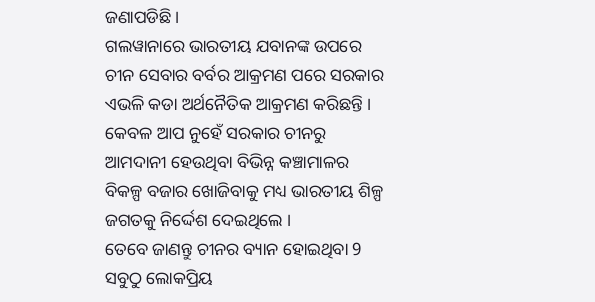ଜଣାପଡିଛି ।
ଗଲୱାନାରେ ଭାରତୀୟ ଯବାନଙ୍କ ଉପରେ ଚୀନ ସେବାର ବର୍ବର ଆକ୍ରମଣ ପରେ ସରକାର ଏଭଳି କଡା ଅର୍ଥନୈତିକ ଆକ୍ରମଣ କରିଛନ୍ତି । କେବଳ ଆପ ନୁହେଁ ସରକାର ଚୀନରୁ ଆମଦାନୀ ହେଉଥିବା ବିଭିନ୍ନ କଞ୍ଚାମାଳର ବିକଳ୍ପ ବଜାର ଖୋଜିବାକୁ ମଧ୍ୟ ଭାରତୀୟ ଶିଳ୍ପ ଜଗତକୁ ନିର୍ଦ୍ଦେଶ ଦେଇଥିଲେ ।
ତେବେ ଜାଣନ୍ତୁ ଚୀନର ବ୍ୟାନ ହୋଇଥିବା 9 ସବୁଠୁ ଲୋକପ୍ରିୟ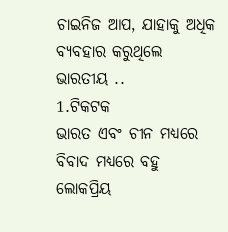ଚାଇନିଜ ଆପ, ଯାହାକୁ ଅଧିକ ବ୍ୟବହାର କରୁଥିଲେ ଭାରତୀୟ ..
1.ଟିକଟକ
ଭାରତ ଏବଂ ଚୀନ ମଧ୍ୟରେ ବିବାଦ ମଧ୍ୟରେ ବହୁ ଲୋକପ୍ରିୟ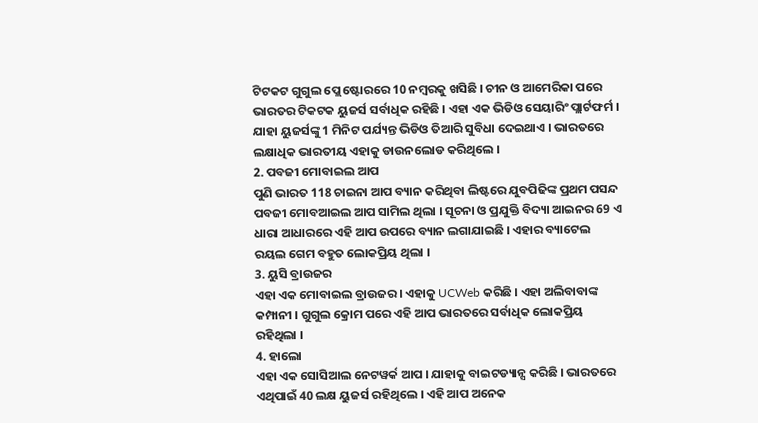ଟିଟକଟ ଗୁଗୁଲ ପ୍ଲେ ଷ୍ଟୋରରେ 10 ନମ୍ବରକୁ ଖସିଛି । ଚୀନ ଓ ଆମେରିକା ପରେ ଭାରତର ଟିକଟକ ୟୁଜର୍ସ ସର୍ବାଧିକ ରହିଛି । ଏହା ଏକ ଭିଡିଓ ସେୟାରିଂ ପ୍ଲାର୍ଟଫର୍ମ । ଯାହା ୟୁଜର୍ସଙ୍କୁ 1 ମିନିଟ ପର୍ଯ୍ୟନ୍ତ ଭିଡିଓ ତିଆରି ସୁବିଧା ଦେଇଥାଏ । ଭାରତରେ ଲକ୍ଷାଧିକ ଭାରତୀୟ ଏହାକୁ ଡାଉନଲୋଡ କରିଥିଲେ ।
2. ପବଜୀ ମୋବାଇଲ ଆପ
ପୁଣି ଭାରତ 118 ଚାଇନା ଆପ ବ୍ୟାନ କରିଥିବା ଲିଷ୍ଟରେ ଯୁବପିଢିଙ୍କ ପ୍ରଥମ ପସନ୍ଦ ପବଜୀ ମୋବଆଇଲ ଆପ ସାମିଲ ଥିଲା । ସୂଚନା ଓ ପ୍ରଯୁକ୍ତି ବିଦ୍ୟା ଆଇନର 69 ଏ ଧାରା ଆଧାରରେ ଏହି ଆପ ଉପରେ ବ୍ୟାନ ଲଗାଯାଇଛି । ଏହାର ବ୍ୟାଟେଲ ରୟଲ ଗେମ ବହୁତ ଲୋକପ୍ରିୟ ଥିଲା ।
3. ୟୁସି ବ୍ରାଉଜର
ଏହା ଏକ ମୋବାଇଲ ବ୍ରାଉଜର । ଏହାକୁ UCWeb କରିଛି । ଏହା ଅଲିବାବାଙ୍କ କମ୍ପାନୀ । ଗୁଗୁଲ କ୍ରୋମ ପରେ ଏହି ଆପ ଭାରତରେ ସର୍ବାଧିକ ଲୋକପ୍ରିୟ ରହିଥିଲା ।
4. ହାଲୋ
ଏହା ଏକ ସୋସିଆଲ ନେଟୱର୍କ ଆପ । ଯାହାକୁ ବାଇଟଡ୍ୟାନ୍ସ କରିଛି । ଭାରତରେ ଏଥିପାଇଁ 40 ଲକ୍ଷ ୟୁଜର୍ସ ରହିଥିଲେ । ଏହି ଆପ ଅନେକ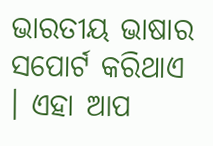ଭାରତୀୟ ଭାଷାର ସପୋର୍ଟ କରିଥାଏ । ଏହା ଆପ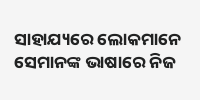ସାହାଯ୍ୟରେ ଲୋକମାନେ ସେମାନଙ୍କ ଭାଷାରେ ନିଜ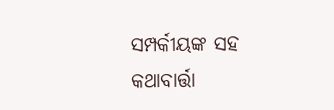ସମ୍ପର୍କୀୟଙ୍କ ସହ କଥାବାର୍ତ୍ତା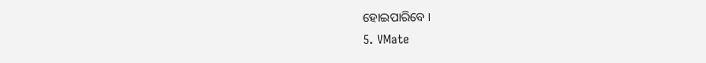ହୋଇପାରିବେ ।
5. VMate